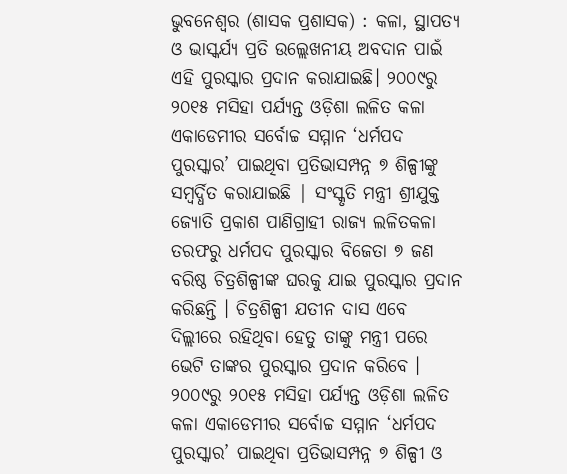ଭୁବନେଶ୍ୱର (ଶାସକ ପ୍ରଶାସକ) : କଳା, ସ୍ଥାପତ୍ୟ ଓ ଭାସ୍କର୍ଯ୍ୟ ପ୍ରତି ଉଲ୍ଲେଖନୀୟ ଅବଦାନ ପାଇଁ ଏହି ପୁରସ୍କାର ପ୍ରଦାନ କରାଯାଇଛି। ୨୦୦୯ରୁ ୨୦୧୫ ମସିହା ପର୍ଯ୍ୟନ୍ତ ଓଡ଼ିଶା ଲଳିତ କଳା ଏକାଡେମୀର ସର୍ବୋଚ୍ଚ ସମ୍ମାନ ‘ଧର୍ମପଦ ପୁରସ୍କାର’ ପାଇଥିବା ପ୍ରତିଭାସମ୍ପନ୍ନ ୭ ଶିଳ୍ପୀଙ୍କୁ ସମ୍ବର୍ଦ୍ଧିତ କରାଯାଇଛି | ସଂସ୍କୃତି ମନ୍ତ୍ରୀ ଶ୍ରୀଯୁକ୍ତ ଜ୍ୟୋତି ପ୍ରକାଶ ପାଣିଗ୍ରାହୀ ରାଜ୍ୟ ଲଳିତକଳା ତରଫରୁ ଧର୍ମପଦ ପୁରସ୍କାର ବିଜେତା ୭ ଜଣ ବରିଷ୍ଠ ଚିତ୍ରଶିଳ୍ପୀଙ୍କ ଘରକୁ ଯାଇ ପୁରସ୍କାର ପ୍ରଦାନ କରିଛନ୍ତି । ଚିତ୍ରଶିଳ୍ପୀ ଯତୀନ ଦାସ ଏବେ ଦିଲ୍ଲୀରେ ରହିଥିବା ହେତୁ ତାଙ୍କୁ ମନ୍ତ୍ରୀ ପରେ ଭେଟି ତାଙ୍କର ପୁରସ୍କାର ପ୍ରଦାନ କରିବେ ।
୨୦୦୯ରୁ ୨୦୧୫ ମସିହା ପର୍ଯ୍ୟନ୍ତ ଓଡ଼ିଶା ଲଳିତ କଳା ଏକାଡେମୀର ସର୍ବୋଚ୍ଚ ସମ୍ମାନ ‘ଧର୍ମପଦ ପୁରସ୍କାର’ ପାଇଥିବା ପ୍ରତିଭାସମ୍ପନ୍ନ ୭ ଶିଳ୍ପୀ ଓ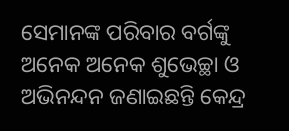ସେମାନଙ୍କ ପରିବାର ବର୍ଗଙ୍କୁ ଅନେକ ଅନେକ ଶୁଭେଚ୍ଛା ଓ ଅଭିନନ୍ଦନ ଜଣାଇଛନ୍ତି କେନ୍ଦ୍ର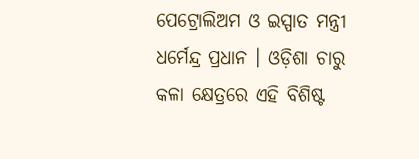ପେଟ୍ରୋଲିଅମ ଓ ଇସ୍ପାତ ମନ୍ତ୍ରୀ ଧର୍ମେନ୍ଦ୍ର ପ୍ରଧାନ । ଓଡ଼ିଶା ଚାରୁ କଳା କ୍ଷେତ୍ରରେ ଏହି ବିଶିଷ୍ଟ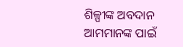ଶିଳ୍ପୀଙ୍କ ଅବଦାନ ଆମମାନଙ୍କ ପାଇଁ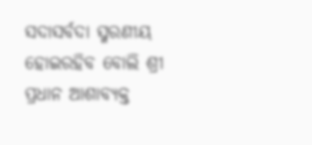ସଦାସର୍ବଦା ସ୍ମରଣୀୟ ହୋଇରହିବ ବୋଲି ଶ୍ରୀ ପ୍ରଧାନ ଆଶାବ୍ୟକ୍ତ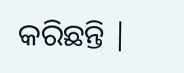କରିଛନ୍ତି |